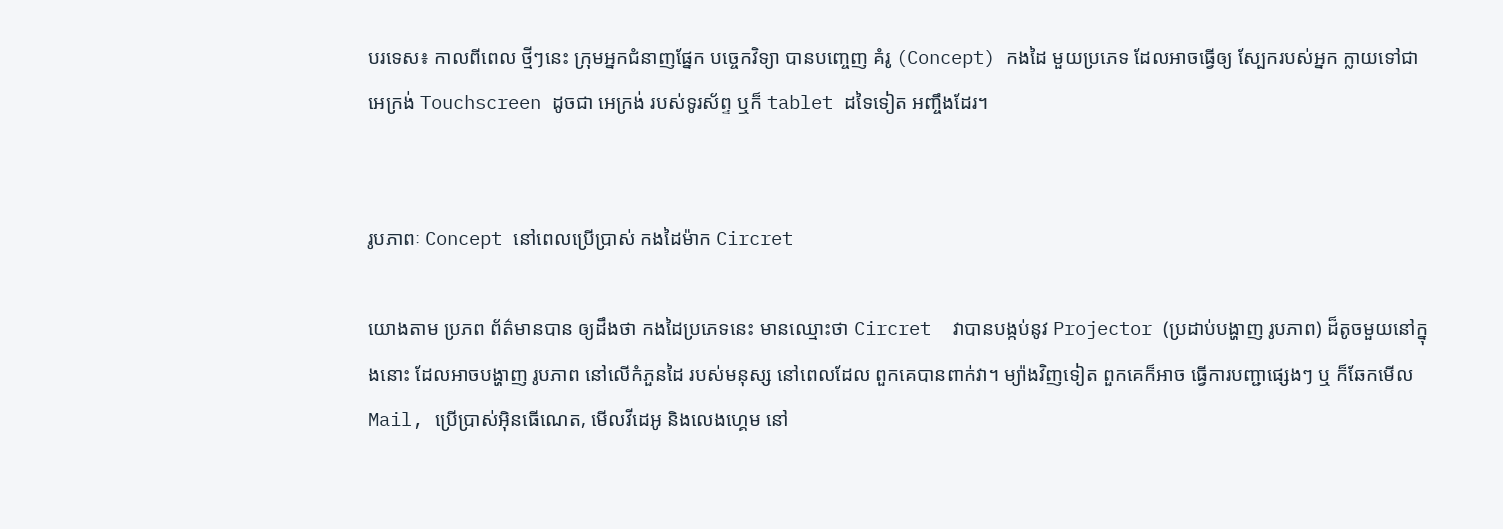បរទេស៖ កាលពីពេល ថ្មីៗនេះ ក្រុមអ្នកជំនាញផ្នែក បច្ចេកវិទ្យា បានបញ្ចេញ គំរូ (Concept) កងដៃ មួយប្រភេទ ដែលអាចធ្វើឲ្យ ស្បែករបស់អ្នក ក្លាយទៅជា អេក្រង់ Touchscreen ដូចជា អេក្រង់ របស់ទូរស័ព្ទ ឬក៏ tablet ដទៃទៀត អញ្ចឹងដែរ។


រូបភាពៈ Concept នៅពេលប្រើប្រាស់ កងដៃម៉ាក Circret

យោងតាម ប្រភព ព័ត៌មានបាន ឲ្យដឹងថា កងដៃប្រភេទនេះ មានឈ្មោះថា Circret  វាបានបង្កប់នូវ Projector (ប្រដាប់បង្ហាញ រូបភាព) ដ៏តូចមួយនៅក្នុងនោះ ដែលអាចបង្ហាញ រូបភាព នៅលើកំភួនដៃ របស់មនុស្ស នៅពេលដែល ពួកគេបានពាក់វា។ ម្យ៉ាងវិញទៀត ពួកគេក៏អាច ធ្វើការបញ្ជាផ្សេងៗ ឬ ក៏ឆែកមើល Mail, ប្រើប្រាស់អ៊ិនធើណេត, មើលវីដេអូ និងលេងហ្គេម នៅ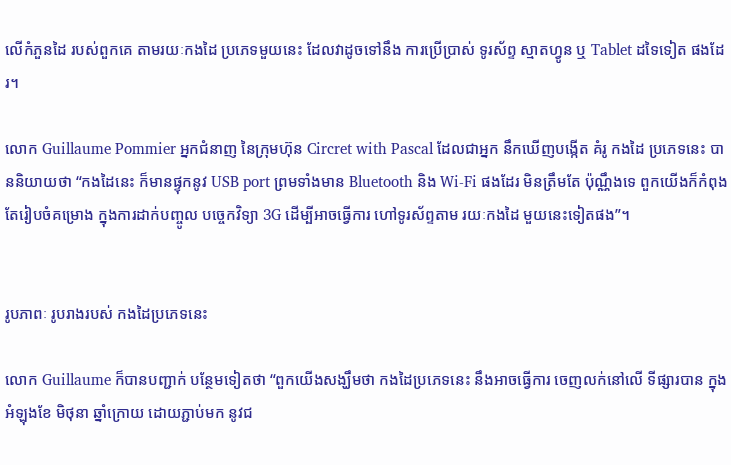លើកំភួនដៃ របស់ពួកគេ តាមរយៈកងដៃ ប្រភេទមួយនេះ ដែលវាដូចទៅនឹង ការប្រើប្រាស់ ទូរស័ព្ទ ស្មាតហ្វូន ឬ Tablet ដទៃទៀត ផងដែរ។

លោក Guillaume Pommier អ្នកជំនាញ នៃក្រុមហ៊ុន Circret with Pascal ដែលជាអ្នក នឹកឃើញបង្កើត គំរូ កងដៃ ប្រភេទនេះ បាននិយាយថា “កងដៃនេះ ក៏មានផ្ទុកនូវ USB port ព្រមទាំងមាន Bluetooth និង Wi-Fi ផងដែរ មិនត្រឹមតែ ប៉ុណ្ណឹងទេ ពួកយើងក៏កំពុង តែរៀបចំគម្រោង ក្នុងការដាក់បញ្ចូល បច្ចេកវិទ្យា 3G ដើម្បីអាចធ្វើការ ហៅទូរស័ព្ទតាម រយៈកងដៃ មួយនេះទៀតផង”។


រូបភាពៈ រូបរាងរបស់ កងដៃប្រភេទនេះ

លោក Guillaume ក៏បានបញ្ជាក់ បន្ថែមទៀតថា “ពួកយើងសង្ឃឹមថា កងដៃប្រភេទនេះ នឹងអាចធ្វើការ ចេញលក់នៅលើ ទីផ្សារបាន ក្នុងអំឡុងខែ មិថុនា ឆ្នាំក្រោយ ដោយភ្ជាប់មក នូវជ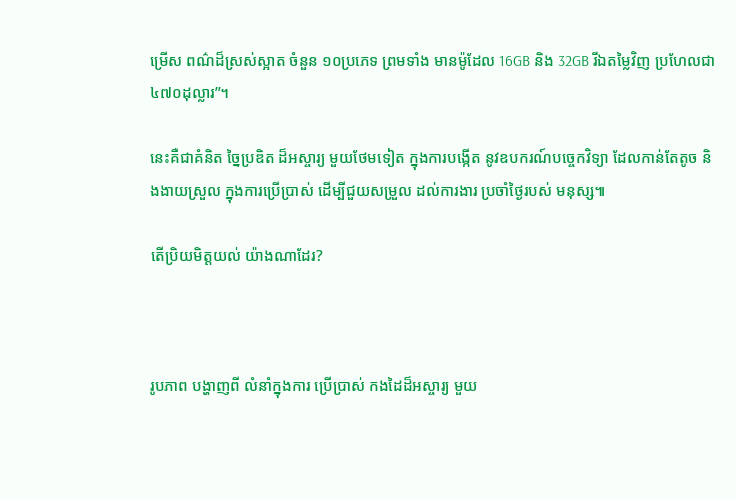ម្រើស ពណ៌ដ៏ស្រស់ស្អាត ចំនួន ១០ប្រភេទ ព្រមទាំង មានម៉ូដែល 16GB និង 32GB រីឯតម្លៃវិញ ប្រហែលជា ៤៧០ដុល្លារ”។

នេះគឺជាគំនិត ច្នៃប្រឌិត ដ៏អស្ចារ្យ មួយថែមទៀត ក្នុងការបង្កើត នូវឧបករណ៍បច្ចេកវិទ្យា ដែលកាន់តែតូច និងងាយស្រួល ក្នុងការប្រើប្រាស់ ដើម្បីជួយសម្រួល ដល់ការងារ ប្រចាំថ្ងៃរបស់ មនុស្ស៕

តើប្រិយមិត្តយល់ យ៉ាងណាដែរ?



រូបភាព បង្ហាញពី លំនាំក្នុងការ ប្រើប្រាស់ កងដៃដ៏អស្ចារ្យ មួយ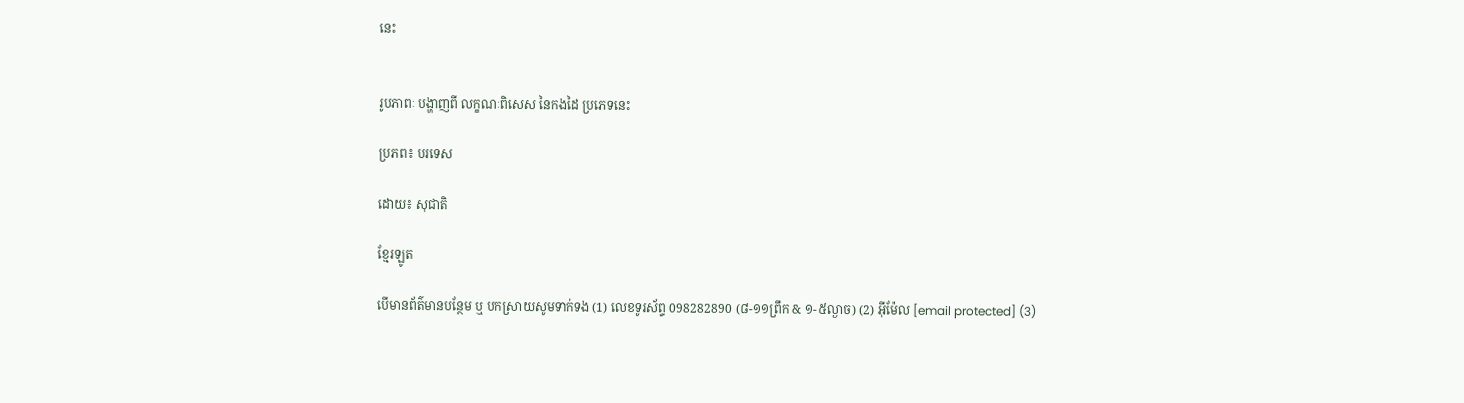នេះ


រូបភាពៈ បង្ហាញពី លក្ខណៈពិសេស នៃកងដៃ ប្រភេទនេះ

ប្រភព៖ បរទេស

ដោយ៖ សុជាតិ

ខ្មែរឡូត

បើមានព័ត៌មានបន្ថែម ឬ បកស្រាយសូមទាក់ទង (1) លេខទូរស័ព្ទ 098282890 (៨-១១ព្រឹក & ១-៥ល្ងាច) (2) អ៊ីម៉ែល [email protected] (3)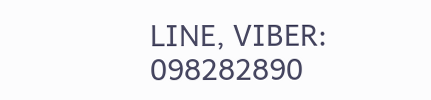LINE, VIBER: 098282890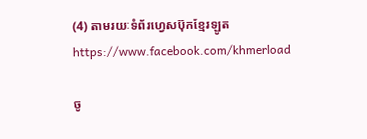(4) តាមរយៈទំព័រហ្វេសប៊ុកខ្មែរឡូត https://www.facebook.com/khmerload

ចូ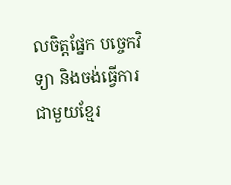លចិត្តផ្នែក បច្ចេកវិទ្យា និងចង់ធ្វើការជាមួយខ្មែរ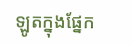ឡូតក្នុងផ្នែក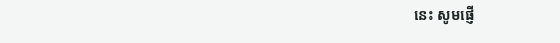នេះ សូមផ្ញើ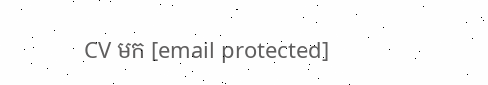CV មក [email protected]